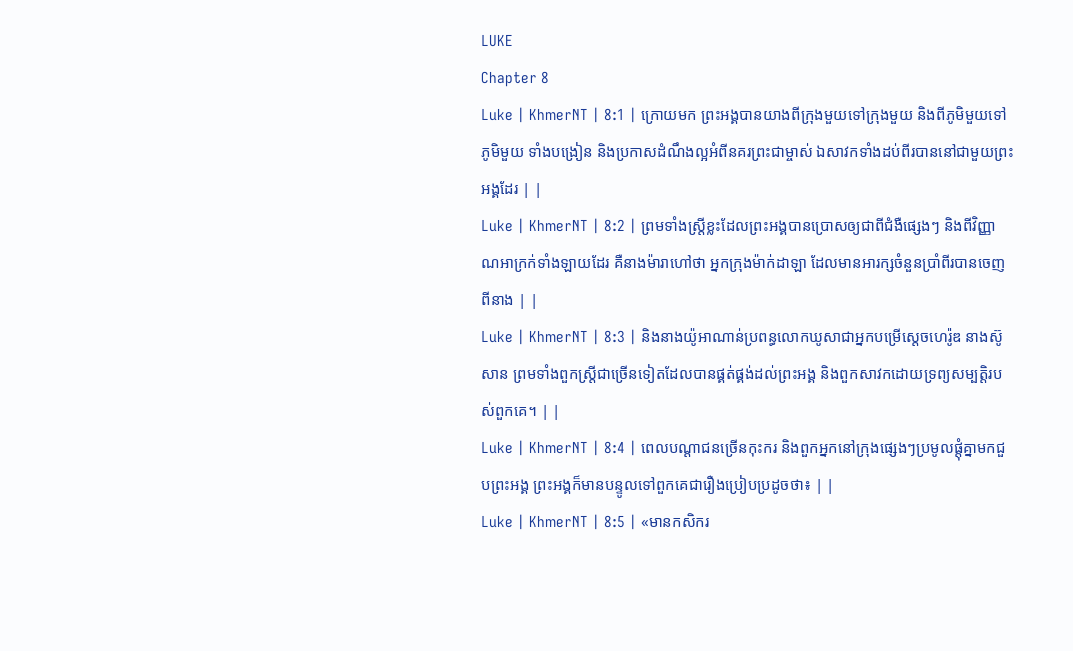LUKE
Chapter 8
Luke | KhmerNT | 8:1 | ក្រោយមក ព្រះអង្គបានយាងពីក្រុងមួយទៅក្រុងមួយ និងពីភូមិមួយទៅភូមិមួយ ទាំងបង្រៀន និងប្រកាសដំណឹងល្អអំពីនគរព្រះជាម្ចាស់ ឯសាវកទាំងដប់ពីរបាននៅជាមួយព្រះអង្គដែរ | |
Luke | KhmerNT | 8:2 | ព្រមទាំងស្ដ្រីខ្លះដែលព្រះអង្គបានប្រោសឲ្យជាពីជំងឺផ្សេងៗ និងពីវិញ្ញាណអាក្រក់ទាំងឡាយដែរ គឺនាងម៉ារាហៅថា អ្នកក្រុងម៉ាក់ដាឡា ដែលមានអារក្សចំនួនប្រាំពីរបានចេញពីនាង | |
Luke | KhmerNT | 8:3 | និងនាងយ៉ូអាណាន់ប្រពន្ធលោកឃូសាជាអ្នកបម្រើស្ដេចហេរ៉ូឌ នាងស៊ូសាន ព្រមទាំងពួកស្ដ្រីជាច្រើនទៀតដែលបានផ្គត់ផ្គង់ដល់ព្រះអង្គ និងពួកសាវកដោយទ្រព្យសម្បត្ដិរបស់ពួកគេ។ | |
Luke | KhmerNT | 8:4 | ពេលបណ្ដាជនច្រើនកុះករ និងពួកអ្នកនៅក្រុងផ្សេងៗប្រមូលផ្ដុំគ្នាមកជួបព្រះអង្គ ព្រះអង្គក៏មានបន្ទូលទៅពួកគេជារឿងប្រៀបប្រដូចថា៖ | |
Luke | KhmerNT | 8:5 | «មានកសិករ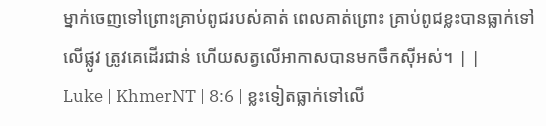ម្នាក់ចេញទៅព្រោះគ្រាប់ពូជរបស់គាត់ ពេលគាត់ព្រោះ គ្រាប់ពូជខ្លះបានធ្លាក់ទៅលើផ្លូវ ត្រូវគេដើរជាន់ ហើយសត្វលើអាកាសបានមកចឹកស៊ីអស់។ | |
Luke | KhmerNT | 8:6 | ខ្លះទៀតធ្លាក់ទៅលើ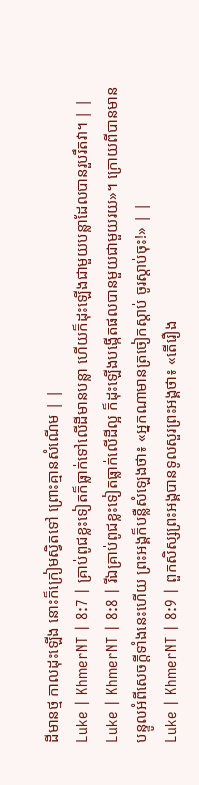ដីមានថ្ម កាលដុះឡើង នោះក៏ក្រៀមស្វិតទៅ ព្រោះគ្មានសំណើម | |
Luke | KhmerNT | 8:7 | គ្រាប់ពូជខ្លះទៀតក៏ធ្លាក់ទៅលើដីមានបន្លា ហើយក៏ដុះឡើងជាមួយបន្លាដែលបានរួបរឹតវា។ | |
Luke | KhmerNT | 8:8 | រីឯគ្រាប់ពូជខ្លះទៀតធ្លាក់លើដីល្អ ក៏ដុះឡើងបង្កើតផលបានមួយជាមួយរយ»។ ក្រោយពីបានមានបន្ទូលអំពីសេចក្ដីទាំងនេះហើយ ព្រះអង្គក៏បន្លឺសំឡេងថា៖ «អ្នកណាមានត្រចៀកស្ដាប់ ចូរស្ដាប់ចុះ!» | |
Luke | KhmerNT | 8:9 | ពួកសិស្សព្រះអង្គបានទូលសួរព្រះអង្គថា៖ «តើរឿង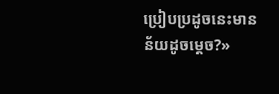ប្រៀបប្រដូចនេះមានន័យដូចម្ដេច?»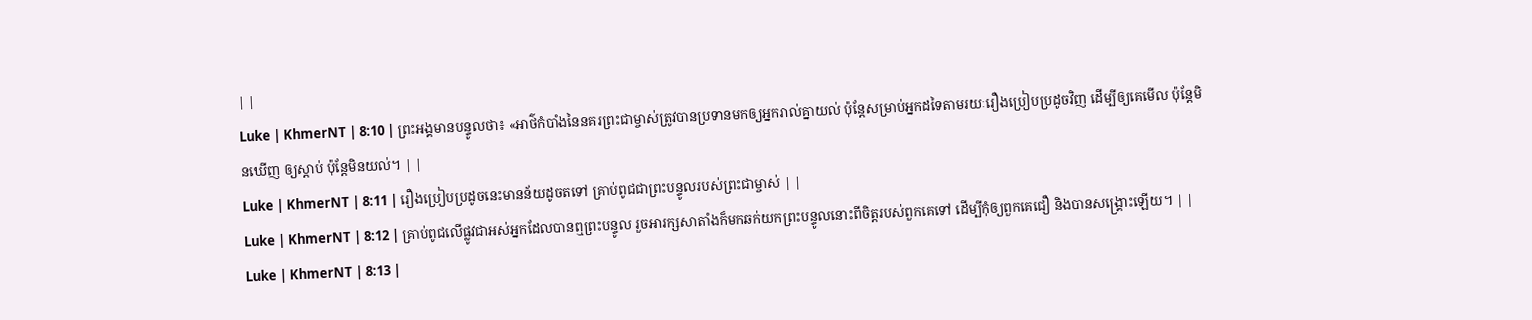| |
Luke | KhmerNT | 8:10 | ព្រះអង្គមានបន្ទូលថា៖ «អាថ៌កំបាំងនៃនគរព្រះជាម្ចាស់ត្រូវបានប្រទានមកឲ្យអ្នករាល់គ្នាយល់ ប៉ុន្ដែសម្រាប់អ្នកដទៃតាមរយៈរឿងប្រៀបប្រដូចវិញ ដើម្បីឲ្យគេមើល ប៉ុន្ដែមិនឃើញ ឲ្យស្ដាប់ ប៉ុន្ដែមិនយល់។ | |
Luke | KhmerNT | 8:11 | រឿងប្រៀបប្រដូចនេះមានន័យដូចតទៅ គ្រាប់ពូជជាព្រះបន្ទូលរបស់ព្រះជាម្ចាស់ | |
Luke | KhmerNT | 8:12 | គ្រាប់ពូជលើផ្លូវជាអស់អ្នកដែលបានឮព្រះបន្ទូល រួចអារក្សសាតាំងក៏មកឆក់យកព្រះបន្ទូលនោះពីចិត្ដរបស់ពួកគេទៅ ដើម្បីកុំឲ្យពួកគេជឿ និងបានសង្គ្រោះឡើយ។ | |
Luke | KhmerNT | 8:13 |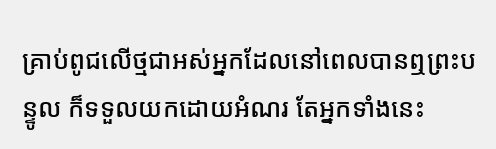គ្រាប់ពូជលើថ្មជាអស់អ្នកដែលនៅពេលបានឮព្រះបន្ទូល ក៏ទទួលយកដោយអំណរ តែអ្នកទាំងនេះ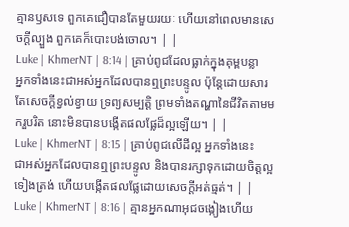គ្មានឫសទេ ពួកគេជឿបានតែមួយរយៈ ហើយនៅពេលមានសេចក្ដីល្បួង ពួកគេក៏បោះបង់ចោល។ | |
Luke | KhmerNT | 8:14 | គ្រាប់ពូជដែលធ្លាក់ក្នុងគុម្ពបន្លា អ្នកទាំងនេះជាអស់អ្នកដែលបានឮព្រះបន្ទូល ប៉ុន្ដែដោយសារតែសេចក្ដីខ្វល់ខ្វាយ ទ្រព្យសម្បត្ដិ ព្រមទាំងតណ្ហានៃជីវិតតាមមករួបរិត នោះមិនបានបង្កើតផលផ្លែដ៏ល្អឡើយ។ | |
Luke | KhmerNT | 8:15 | គ្រាប់ពូជលើដីល្អ អ្នកទាំងនេះជាអស់អ្នកដែលបានឮព្រះបន្ទូល និងបានរក្សាទុកដោយចិត្ដល្អទៀងត្រង់ ហើយបង្កើតផលផ្លែដោយសេចក្ដីអត់ធ្មត់។ | |
Luke | KhmerNT | 8:16 | គ្មានអ្នកណាអុជចង្កៀងហើយ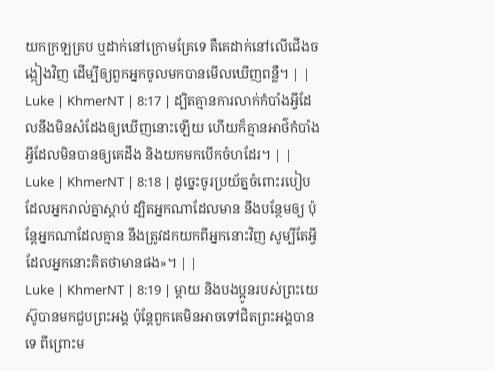យកក្រឡគ្រប ឬដាក់នៅក្រោមគ្រែទេ គឺគេដាក់នៅលើជើងចង្កៀងវិញ ដើម្បីឲ្យពួកអ្នកចូលមកបានមើលឃើញពន្លឺ។ | |
Luke | KhmerNT | 8:17 | ដ្បិតគ្មានការលាក់កំបាំងអ្វីដែលនឹងមិនសំដែងឲ្យឃើញនោះឡើយ ហើយក៏គ្មានអាថ៌កំបាំងអ្វីដែលមិនបានឲ្យគេដឹង និងយកមកបើកចំហដែរ។ | |
Luke | KhmerNT | 8:18 | ដូច្នេះចូរប្រយ័ត្នចំពោះរបៀបដែលអ្នករាល់គ្នាស្ដាប់ ដ្បិតអ្នកណាដែលមាន នឹងបន្ថែមឲ្យ ប៉ុន្ដែអ្នកណាដែលគ្មាន នឹងត្រូវដកយកពីអ្នកនោះវិញ សូម្បីតែអ្វីដែលអ្នកនោះគិតថាមានផង»។ | |
Luke | KhmerNT | 8:19 | ម្ដាយ និងបងប្អូនរបស់ព្រះយេស៊ូបានមកជួបព្រះអង្គ ប៉ុន្ដែពួកគេមិនអាចទៅជិតព្រះអង្គបានទេ ពីព្រោះម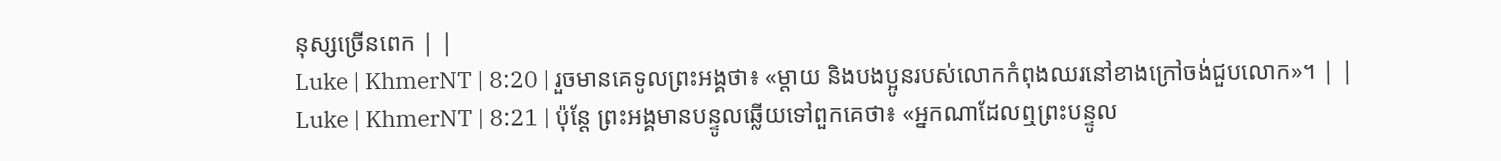នុស្សច្រើនពេក | |
Luke | KhmerNT | 8:20 | រួចមានគេទូលព្រះអង្គថា៖ «ម្ដាយ និងបងប្អូនរបស់លោកកំពុងឈរនៅខាងក្រៅចង់ជួបលោក»។ | |
Luke | KhmerNT | 8:21 | ប៉ុន្ដែ ព្រះអង្គមានបន្ទូលឆ្លើយទៅពួកគេថា៖ «អ្នកណាដែលឮព្រះបន្ទូល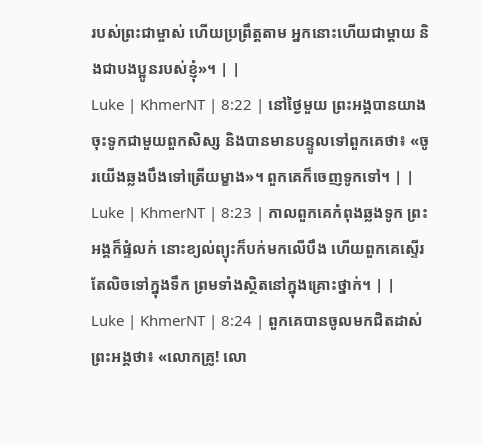របស់ព្រះជាម្ចាស់ ហើយប្រព្រឹត្តតាម អ្នកនោះហើយជាម្ដាយ និងជាបងប្អូនរបស់ខ្ញុំ»។ | |
Luke | KhmerNT | 8:22 | នៅថ្ងៃមួយ ព្រះអង្គបានយាងចុះទូកជាមួយពួកសិស្ស និងបានមានបន្ទូលទៅពួកគេថា៖ «ចូរយើងឆ្លងបឹងទៅត្រើយម្ខាង»។ ពួកគេក៏ចេញទូកទៅ។ | |
Luke | KhmerNT | 8:23 | កាលពួកគេកំពុងឆ្លងទូក ព្រះអង្គក៏ផ្ទំលក់ នោះខ្យល់ព្យុះក៏បក់មកលើបឹង ហើយពួកគេស្ទើរតែលិចទៅក្នុងទឹក ព្រមទាំងស្ថិតនៅក្នុងគ្រោះថ្នាក់។ | |
Luke | KhmerNT | 8:24 | ពួកគេបានចូលមកជិតដាស់ព្រះអង្គថា៖ «លោកគ្រូ! លោ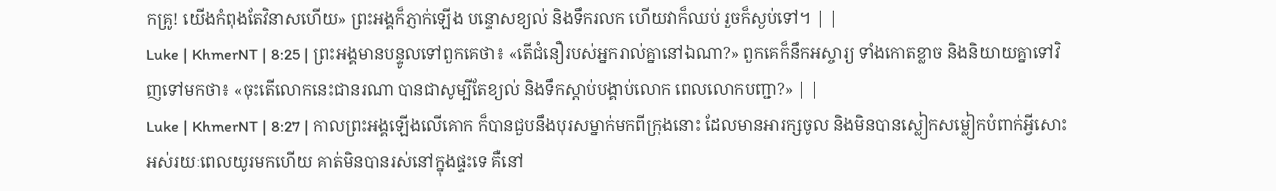កគ្រូ! យើងកំពុងតែវិនាសហើយ» ព្រះអង្គក៏ភ្ញាក់ឡើង បន្ទោសខ្យល់ និងទឹករលក ហើយវាក៏ឈប់ រួចក៏ស្ងប់ទៅ។ | |
Luke | KhmerNT | 8:25 | ព្រះអង្គមានបន្ទូលទៅពួកគេថា៖ «តើជំនឿរបស់អ្នករាល់គ្នានៅឯណា?» ពួកគេក៏នឹកអស្ចារ្យ ទាំងកោតខ្លាច និងនិយាយគ្នាទៅវិញទៅមកថា៖ «ចុះតើលោកនេះជានរណា បានជាសូម្បីតែខ្យល់ និងទឹកស្ដាប់បង្គាប់លោក ពេលលោកបញ្ជា?» | |
Luke | KhmerNT | 8:27 | កាលព្រះអង្គឡើងលើគោក ក៏បានជួបនឹងបុរសម្នាក់មកពីក្រុងនោះ ដែលមានអារក្សចូល និងមិនបានស្លៀកសម្លៀកបំពាក់អ្វីសោះអស់រយៈពេលយូរមកហើយ គាត់មិនបានរស់នៅក្នុងផ្ទះទេ គឺនៅ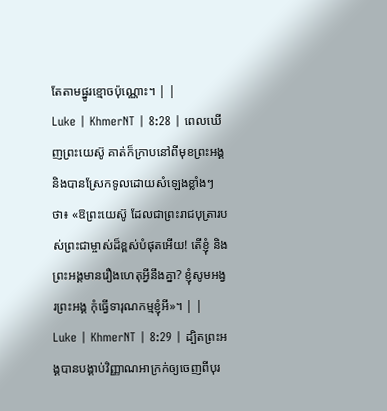តែតាមផ្នូរខ្មោចប៉ុណ្ណោះ។ | |
Luke | KhmerNT | 8:28 | ពេលឃើញព្រះយេស៊ូ គាត់ក៏ក្រាបនៅពីមុខព្រះអង្គ និងបានស្រែកទូលដោយសំឡេងខ្លាំងៗថា៖ «ឱព្រះយេស៊ូ ដែលជាព្រះរាជបុត្រារបស់ព្រះជាម្ចាស់ដ៏ខ្ពស់បំផុតអើយ! តើខ្ញុំ និងព្រះអង្គមានរឿងហេតុអ្វីនឹងគ្នា? ខ្ញុំសូមអង្វរព្រះអង្គ កុំធ្វើទារុណកម្មខ្ញុំអី»។ | |
Luke | KhmerNT | 8:29 | ដ្បិតព្រះអង្គបានបង្គាប់វិញ្ញាណអាក្រក់ឲ្យចេញពីបុរ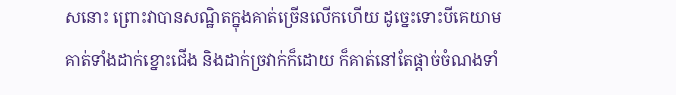សនោះ ព្រោះវាបានសណ្ឋិតក្នុងគាត់ច្រើនលើកហើយ ដូច្នេះទោះបីគេយាមគាត់ទាំងដាក់ខ្នោះជើង និងដាក់ច្រវាក់ក៏ដោយ ក៏គាត់នៅតែផ្ដាច់ចំណងទាំ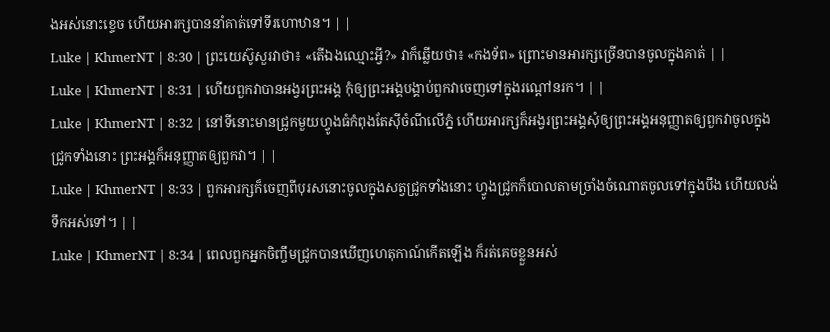ងអស់នោះខ្ទេច ហើយអារក្សបាននាំគាត់ទៅទីរហោឋាន។ | |
Luke | KhmerNT | 8:30 | ព្រះយេស៊ូសួរវាថា៖ «តើឯងឈ្មោះអ្វី?» វាក៏ឆ្លើយថា៖ «កងទ័ព» ព្រោះមានអារក្សច្រើនបានចូលក្នុងគាត់ | |
Luke | KhmerNT | 8:31 | ហើយពួកវាបានអង្វរព្រះអង្គ កុំឲ្យព្រះអង្គបង្គាប់ពួកវាចេញទៅក្នុងរណ្ដៅនរក។ | |
Luke | KhmerNT | 8:32 | នៅទីនោះមានជ្រូកមួយហ្វូងធំកំពុងតែស៊ីចំណីលើភ្នំ ហើយអារក្សក៏អង្វរព្រះអង្គសុំឲ្យព្រះអង្គអនុញ្ញាតឲ្យពួកវាចូលក្នុងជ្រូកទាំងនោះ ព្រះអង្គក៏អនុញ្ញាតឲ្យពួកវា។ | |
Luke | KhmerNT | 8:33 | ពួកអារក្សក៏ចេញពីបុរសនោះចូលក្នុងសត្វជ្រូកទាំងនោះ ហ្វូងជ្រូកក៏បោលតាមច្រាំងចំណោតចូលទៅក្នុងបឹង ហើយលង់ទឹកអស់ទៅ។ | |
Luke | KhmerNT | 8:34 | ពេលពួកអ្នកចិញ្ចឹមជ្រូកបានឃើញហេតុកាណ៍កើតឡើង ក៏រត់គេចខ្លួនអស់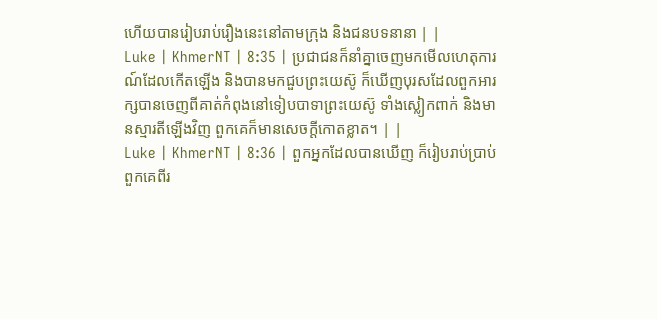ហើយបានរៀបរាប់រឿងនេះនៅតាមក្រុង និងជនបទនានា | |
Luke | KhmerNT | 8:35 | ប្រជាជនក៏នាំគ្នាចេញមកមើលហេតុការណ៍ដែលកើតឡើង និងបានមកជួបព្រះយេស៊ូ ក៏ឃើញបុរសដែលពួកអារក្សបានចេញពីគាត់កំពុងនៅទៀបបាទាព្រះយេស៊ូ ទាំងស្លៀកពាក់ និងមានស្មារតីឡើងវិញ ពួកគេក៏មានសេចក្ដីកោតខ្លាត។ | |
Luke | KhmerNT | 8:36 | ពួកអ្នកដែលបានឃើញ ក៏រៀបរាប់ប្រាប់ពួកគេពីរ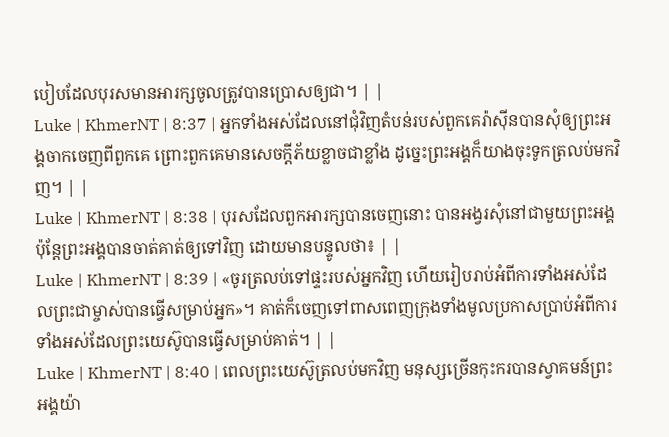បៀបដែលបុរសមានអារក្សចូលត្រូវបានប្រោសឲ្យជា។ | |
Luke | KhmerNT | 8:37 | អ្នកទាំងអស់ដែលនៅជុំវិញតំបន់របស់ពួកគេរ៉ាស៊ីនបានសុំឲ្យព្រះអង្គចាកចេញពីពួកគេ ព្រោះពួកគេមានសេចក្ដីភ័យខ្លាចជាខ្លាំង ដូច្នេះព្រះអង្គក៏យាងចុះទូកត្រលប់មកវិញ។ | |
Luke | KhmerNT | 8:38 | បុរសដែលពួកអារក្សបានចេញនោះ បានអង្វរសុំនៅជាមួយព្រះអង្គ ប៉ុន្ដែព្រះអង្គបានចាត់គាត់ឲ្យទៅវិញ ដោយមានបន្ទូលថា៖ | |
Luke | KhmerNT | 8:39 | «ចូរត្រលប់ទៅផ្ទះរបស់អ្នកវិញ ហើយរៀបរាប់អំពីការទាំងអស់ដែលព្រះជាម្ចាស់បានធ្វើសម្រាប់អ្នក»។ គាត់ក៏ចេញទៅពាសពេញក្រុងទាំងមូលប្រកាសប្រាប់អំពីការទាំងអស់ដែលព្រះយេស៊ូបានធ្វើសម្រាប់គាត់។ | |
Luke | KhmerNT | 8:40 | ពេលព្រះយេស៊ូត្រលប់មកវិញ មនុស្សច្រើនកុះករបានស្វាគមន៍ព្រះអង្គយ៉ា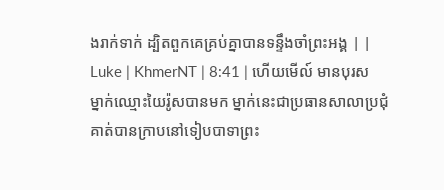ងរាក់ទាក់ ដ្បិតពួកគេគ្រប់គ្នាបានទន្ទឹងចាំព្រះអង្គ | |
Luke | KhmerNT | 8:41 | ហើយមើល៍ មានបុរសម្នាក់ឈ្មោះយៃរ៉ូសបានមក ម្នាក់នេះជាប្រធានសាលាប្រជុំ គាត់បានក្រាបនៅទៀបបាទាព្រះ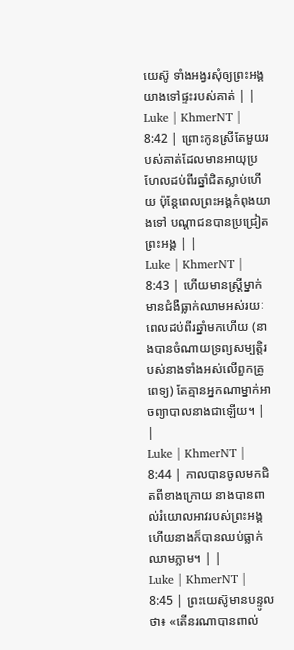យេស៊ូ ទាំងអង្វរសុំឲ្យព្រះអង្គយាងទៅផ្ទះរបស់គាត់ | |
Luke | KhmerNT | 8:42 | ព្រោះកូនស្រីតែមួយរបស់គាត់ដែលមានអាយុប្រហែលដប់ពីរឆ្នាំជិតស្លាប់ហើយ ប៉ុន្ដែពេលព្រះអង្គកំពុងយាងទៅ បណ្ដាជនបានប្រជ្រៀតព្រះអង្គ | |
Luke | KhmerNT | 8:43 | ហើយមានស្ដ្រីម្នាក់មានជំងឺធ្លាក់ឈាមអស់រយៈពេលដប់ពីរឆ្នាំមកហើយ (នាងបានចំណាយទ្រព្យសម្បត្តិរបស់នាងទាំងអស់លើពួកគ្រូពេទ្យ) តែគ្មានអ្នកណាម្នាក់អាចព្យាបាលនាងជាឡើយ។ | |
Luke | KhmerNT | 8:44 | កាលបានចូលមកជិតពីខាងក្រោយ នាងបានពាល់រំយោលអាវរបស់ព្រះអង្គ ហើយនាងក៏បានឈប់ធ្លាក់ឈាមភ្លាម។ | |
Luke | KhmerNT | 8:45 | ព្រះយេស៊ូមានបន្ទូលថា៖ «តើនរណាបានពាល់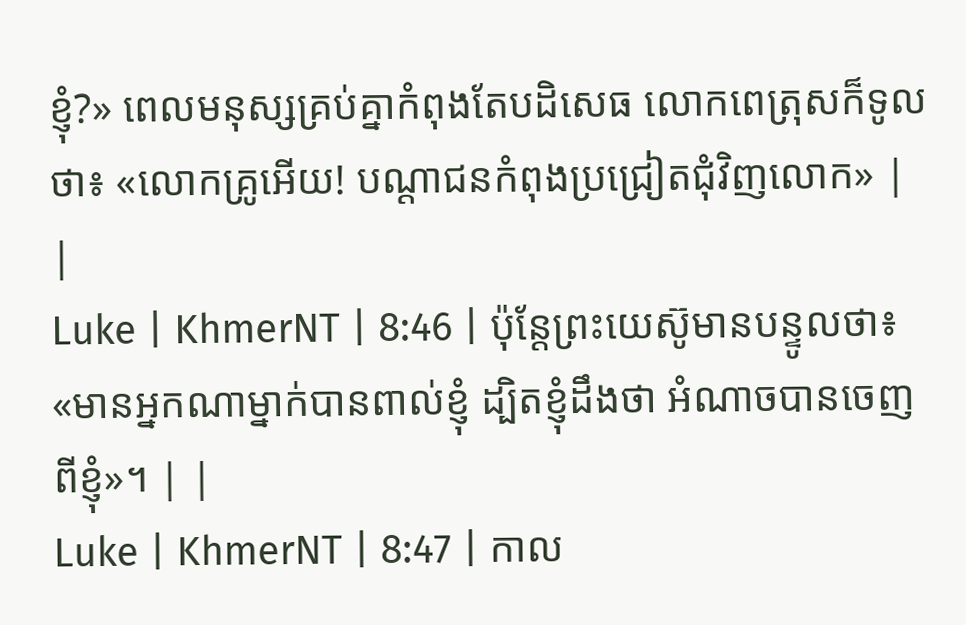ខ្ញុំ?» ពេលមនុស្សគ្រប់គ្នាកំពុងតែបដិសេធ លោកពេត្រុសក៏ទូលថា៖ «លោកគ្រូអើយ! បណ្ដាជនកំពុងប្រជ្រៀតជុំវិញលោក» | |
Luke | KhmerNT | 8:46 | ប៉ុន្ដែព្រះយេស៊ូមានបន្ទូលថា៖ «មានអ្នកណាម្នាក់បានពាល់ខ្ញុំ ដ្បិតខ្ញុំដឹងថា អំណាចបានចេញពីខ្ញុំ»។ | |
Luke | KhmerNT | 8:47 | កាល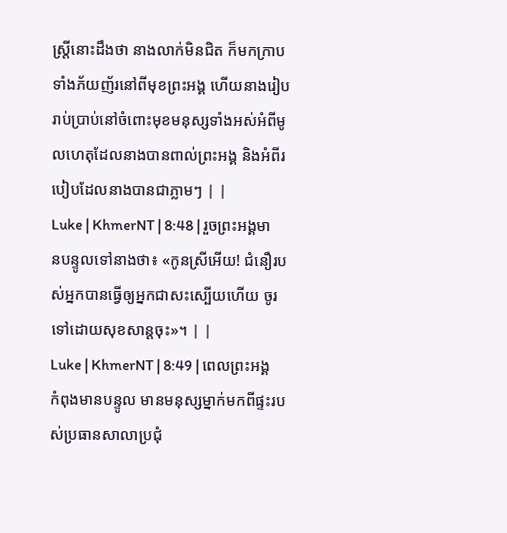ស្ដ្រីនោះដឹងថា នាងលាក់មិនជិត ក៏មកក្រាបទាំងភ័យញ័រនៅពីមុខព្រះអង្គ ហើយនាងរៀបរាប់ប្រាប់នៅចំពោះមុខមនុស្សទាំងអស់អំពីមូលហេតុដែលនាងបានពាល់ព្រះអង្គ និងអំពីរបៀបដែលនាងបានជាភ្លាមៗ | |
Luke | KhmerNT | 8:48 | រួចព្រះអង្គមានបន្ទូលទៅនាងថា៖ «កូនស្រីអើយ! ជំនឿរបស់អ្នកបានធ្វើឲ្យអ្នកជាសះស្បើយហើយ ចូរទៅដោយសុខសាន្ដចុះ»។ | |
Luke | KhmerNT | 8:49 | ពេលព្រះអង្គកំពុងមានបន្ទូល មានមនុស្សម្នាក់មកពីផ្ទះរបស់ប្រធានសាលាប្រជុំ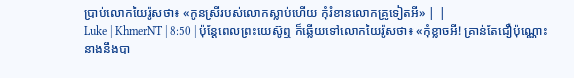ប្រាប់លោកយៃរ៉ូសថា៖ «កូនស្រីរបស់លោកស្លាប់ហើយ កុំរំខានលោកគ្រូទៀតអី» | |
Luke | KhmerNT | 8:50 | ប៉ុន្ដែពេលព្រះយេស៊ូឮ ក៏ឆ្លើយទៅលោកយៃរ៉ូសថា៖ «កុំខ្លាចអី! គ្រាន់តែជឿប៉ុណ្ណោះ នាងនឹងបា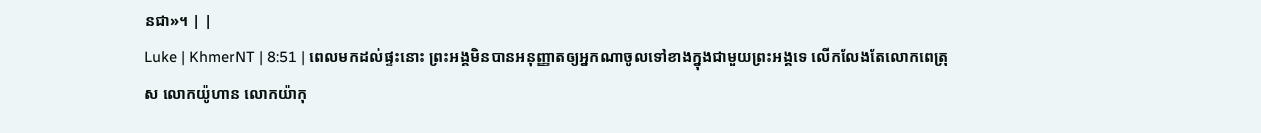នជា»។ | |
Luke | KhmerNT | 8:51 | ពេលមកដល់ផ្ទះនោះ ព្រះអង្គមិនបានអនុញ្ញាតឲ្យអ្នកណាចូលទៅខាងក្នុងជាមួយព្រះអង្គទេ លើកលែងតែលោកពេត្រុស លោកយ៉ូហាន លោកយ៉ាកុ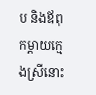ប និងឪពុកម្ដាយក្មេងស្រីនោះ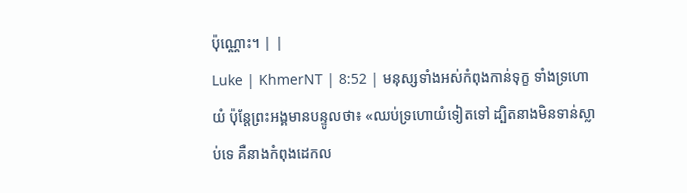ប៉ុណ្ណោះ។ | |
Luke | KhmerNT | 8:52 | មនុស្សទាំងអស់កំពុងកាន់ទុក្ខ ទាំងទ្រហោយំ ប៉ុន្ដែព្រះអង្គមានបន្ទូលថា៖ «ឈប់ទ្រហោយំទៀតទៅ ដ្បិតនាងមិនទាន់ស្លាប់ទេ គឺនាងកំពុងដេកល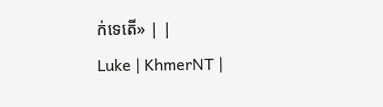ក់ទេតើ» | |
Luke | KhmerNT |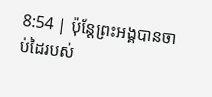8:54 | ប៉ុន្ដែព្រះអង្គបានចាប់ដៃរបស់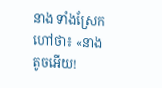នាង ទាំងស្រែកហៅថា៖ «នាងតូចអើយ!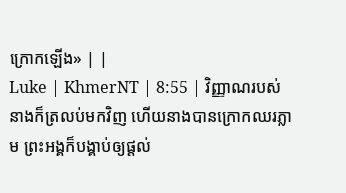ក្រោកឡើង» | |
Luke | KhmerNT | 8:55 | វិញ្ញាណរបស់នាងក៏ត្រលប់មកវិញ ហើយនាងបានក្រោកឈរភ្លាម ព្រះអង្គក៏បង្គាប់ឲ្យផ្ដល់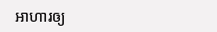អាហារឲ្យ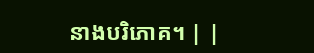នាងបរិភោគ។ | |